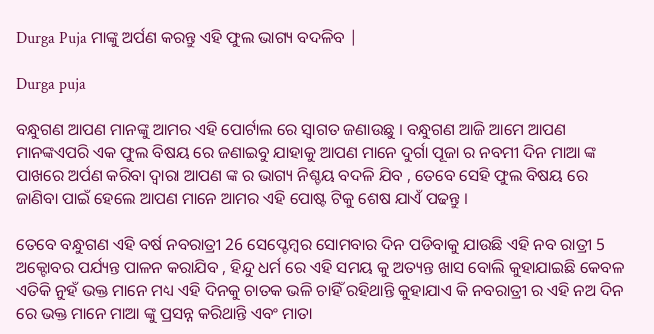Durga Puja ମାଙ୍କୁ ଅର୍ପଣ କରନ୍ତୁ ଏହି ଫୁଲ ଭାଗ୍ୟ ବଦଳିବ |

Durga puja

ବନ୍ଧୁଗଣ ଆପଣ ମାନଙ୍କୁ ଆମର ଏହି ପୋର୍ଟାଲ ରେ ସ୍ୱାଗତ ଜଣାଉଛୁ । ବନ୍ଧୁଗଣ ଆଜି ଆମେ ଆପଣ ମାନଙ୍କଏପରି ଏକ ଫୁଲ ବିଷୟ ରେ ଜଣାଇବୁ ଯାହାକୁ ଆପଣ ମାନେ ଦୁର୍ଗା ପୂଜା ର ନବମୀ ଦିନ ମାଆ ଙ୍କ ପାଖରେ ଅର୍ପଣ କରିବା ଦ୍ୱାରା ଆପଣ ଙ୍କ ର ଭାଗ୍ୟ ନିଶ୍ଚୟ ବଦଳି ଯିବ , ତେବେ ସେହି ଫୁଲ ବିଷୟ ରେ ଜାଣିବା ପାଇଁ ହେଲେ ଆପଣ ମାନେ ଆମର ଏହି ପୋଷ୍ଟ ଟିକୁ ଶେଷ ଯାଏଁ ପଢନ୍ତୁ ।

ତେବେ ବନ୍ଧୁଗଣ ଏହି ବର୍ଷ ନବରାତ୍ରୀ 26 ସେପ୍ଟେମ୍ବର ସୋମବାର ଦିନ ପଡିବାକୁ ଯାଉଛି ଏହି ନବ ରାତ୍ରୀ 5 ଅକ୍ଟୋବର ପର୍ଯ୍ୟନ୍ତ ପାଳନ କରାଯିବ , ହିନ୍ଦୁ ଧର୍ମ ରେ ଏହି ସମୟ କୁ ଅତ୍ୟନ୍ତ ଖାସ ବୋଲି କୁହାଯାଇଛି କେବଳ ଏତିକି ନୁହଁ ଭକ୍ତ ମାନେ ମଧ୍ୟ ଏହି ଦିନକୁ ଚାତକ ଭଳି ଚାହିଁ ରହିଥାନ୍ତି କୁହାଯାଏ କି ନବରାତ୍ରୀ ର ଏହି ନଅ ଦିନ ରେ ଭକ୍ତ ମାନେ ମାଆ ଙ୍କୁ ପ୍ରସନ୍ନ କରିଥାନ୍ତି ଏବଂ ମାତା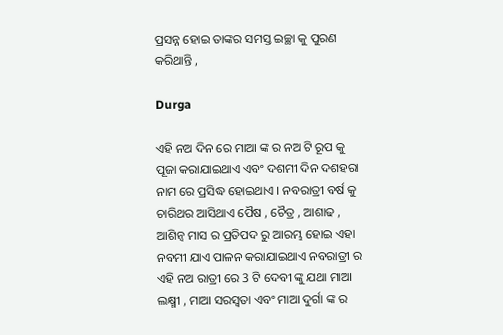ପ୍ରସନ୍ନ ହୋଇ ତାଙ୍କର ସମସ୍ତ ଇଚ୍ଛା କୁ ପୁରଣ କରିଥାନ୍ତି ,

Durga

ଏହି ନଅ ଦିନ ରେ ମାଆ ଙ୍କ ର ନଅ ଟି ରୂପ କୁ ପୂଜା କରାଯାଇଥାଏ ଏବଂ ଦଶମୀ ଦିନ ଦଶହରା ନାମ ରେ ପ୍ରସିଦ୍ଧ ହୋଇଥାଏ । ନବରାତ୍ରୀ ବର୍ଷ କୁ ଚାରିଥର ଆସିଥାଏ ପୈଷ , ଚୈତ୍ର , ଆଶାଢ , ଆଶିନ୍ୱ ମାସ ର ପ୍ରତିପଦ ରୁ ଆରମ୍ଭ ହୋଇ ଏହା ନବମୀ ଯାଏ ପାଳନ କରାଯାଇଥାଏ ନବରାତ୍ରୀ ର ଏହି ନଅ ରାତ୍ରୀ ରେ 3 ଟି ଦେବୀ ଙ୍କୁ ଯଥା ମାଆ ଲକ୍ଷ୍ମୀ , ମାଆ ସରସ୍ୱତା ଏବଂ ମାଆ ଦୁର୍ଗା ଙ୍କ ର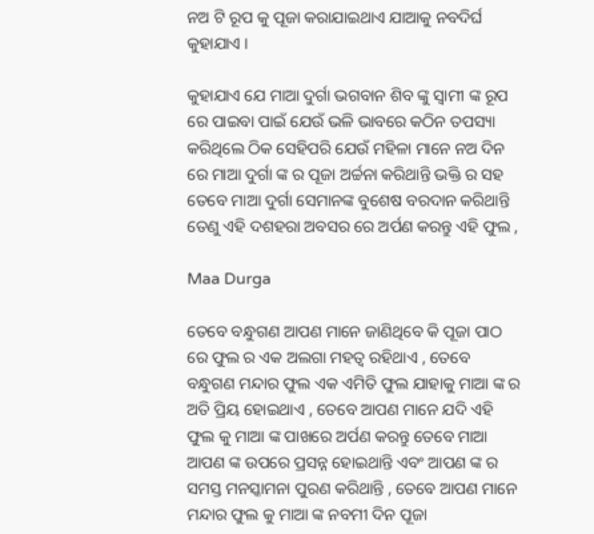ନଅ ଟି ରୂପ କୁ ପୂଜା କରାଯାଇଥାଏ ଯାଆକୁ ନବଦିର୍ଘ କୁହାଯାଏ ।

କୁହାଯାଏ ଯେ ମାଆ ଦୁର୍ଗା ଭଗବାନ ଶିବ ଙ୍କୁ ସ୍ୱାମୀ ଙ୍କ ରୂପ ରେ ପାଇବା ପାଇଁ ଯେଉଁ ଭଳି ଭାବରେ କଠିନ ତପସ୍ୟା କରିଥିଲେ ଠିକ ସେହିପରି ଯେଉଁ ମହିଳା ମାନେ ନଅ ଦିନ ରେ ମାଆ ଦୁର୍ଗା ଙ୍କ ର ପୂଜା ଅର୍ଚ୍ଚନା କରିଥାନ୍ତି ଭକ୍ତି ର ସହ ତେବେ ମାଆ ଦୁର୍ଗା ସେମାନଙ୍କ ବୁଶେଷ ବରଦାନ କରିଥାନ୍ତି ତେଣୁ ଏହି ଦଶହରା ଅବସର ରେ ଅର୍ପଣ କରନ୍ତୁ ଏହି ଫୁଲ ,

Maa Durga

ତେବେ ବନ୍ଧୁଗଣ ଆପଣ ମାନେ ଜାଣିଥିବେ କି ପୂଜା ପାଠ ରେ ଫୁଲ ର ଏକ ଅଲଗା ମହତ୍ୱ ରହିଥାଏ , ତେବେ ବନ୍ଧୁଗଣ ମନ୍ଦାର ଫୁଲ ଏକ ଏମିତି ଫୁଲ ଯାହାକୁ ମାଆ ଙ୍କ ର ଅତି ପ୍ରିୟ ହୋଇଥାଏ , ତେବେ ଆପଣ ମାନେ ଯଦି ଏହି ଫୁଲ କୁ ମାଆ ଙ୍କ ପାଖରେ ଅର୍ପଣ କରନ୍ତୁ ତେବେ ମାଆ ଆପଣ ଙ୍କ ଉପରେ ପ୍ରସନ୍ନ ହୋଇଥାନ୍ତି ଏବଂ ଆପଣ ଙ୍କ ର ସମସ୍ତ ମନସ୍କାମନା ପୁରଣ କରିଥାନ୍ତି , ତେବେ ଆପଣ ମାନେ ମନ୍ଦାର ଫୁଲ କୁ ମାଆ ଙ୍କ ନବମୀ ଦିନ ପୂଜା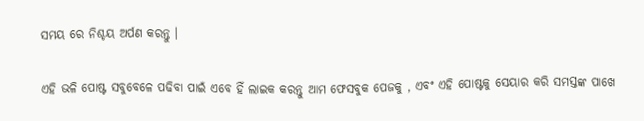ସମୟ ରେ ନିଶ୍ଚୟ ଅର୍ପଣ କରନ୍ତୁ ।

ଏହି ଭଳି ପୋଷ୍ଟ ସବୁବେଳେ ପଢିବା ପାଇଁ ଏବେ ହିଁ ଲାଇକ କରନ୍ତୁ ଆମ ଫେସବୁକ ପେଜକୁ , ଏବଂ ଏହି ପୋଷ୍ଟକୁ ସେୟାର କରି ସମସ୍ତଙ୍କ ପାଖେ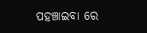ପହଞ୍ଚାଇବା ରେ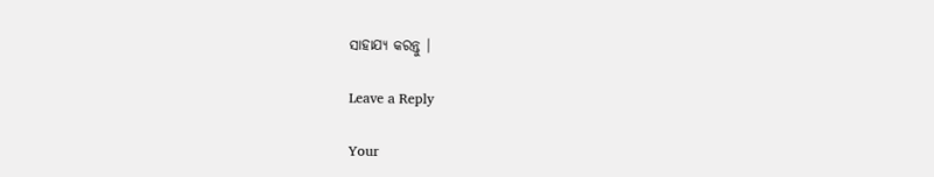ସାହାଯ୍ୟ କରନ୍ତୁ ।

Leave a Reply

Your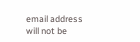email address will not be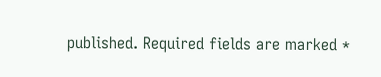published. Required fields are marked *